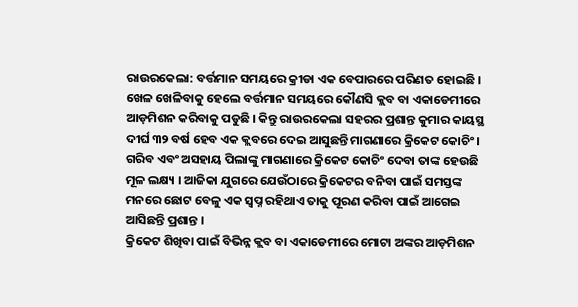ରାଉରକେଲା: ବର୍ତ୍ତମାନ ସମୟରେ କ୍ରୀଡା ଏକ ବେପାରରେ ପରିଣତ ହୋଇଛି । ଖେଳ ଖେଳିବାକୁ ହେଲେ ବର୍ତ୍ତମାନ ସମୟରେ କୌଣସି କ୍ଲବ ବା ଏକାଡେମୀରେ ଆଡ଼ମିଶନ କରିବାକୁ ପଡୁଛି । କିନ୍ତୁ ରାଉରକେଲା ସହରର ପ୍ରଶାନ୍ତ କୁମାର କାୟସ୍ଥ ଦୀର୍ଘ ୩୨ ବର୍ଷ ହେବ ଏକ କ୍ଲବରେ ଦେଇ ଆସୁଛନ୍ତି ମାଗଣାରେ କ୍ରିକେଟ କୋଚିଂ । ଗରିବ ଏବଂ ଅସହାୟ ପିଲାଙ୍କୁ ମାଗଣାରେ କ୍ରିକେଟ କୋଚିଂ ଦେବା ତାଙ୍କ ହେଉଛି ମୂଳ ଲକ୍ଷ୍ୟ । ଆଜିକା ଯୁଗରେ ଯେଉଁଠାରେ କ୍ରିକେଟର ବନିବା ପାଇଁ ସମସ୍ତଙ୍କ ମନରେ ଛୋଟ ବେଳୁ ଏକ ସ୍ବପ୍ନ ରହିଥାଏ ତାକୁ ପୂରଣ କରିବା ପାଇଁ ଆଗେଇ ଆସିଛନ୍ତି ପ୍ରଶାନ୍ତ ।
କ୍ରିକେଟ ଶିଖିବା ପାଇଁ ବିଭିନ୍ନ କ୍ଲବ ବା ଏକାଡେମୀରେ ମୋଟା ଅଙ୍କର ଆଡ଼ମିଶନ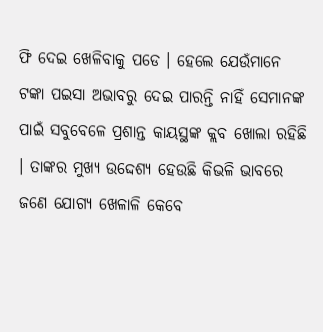ଫି ଦେଇ ଖେଳିବାକୁ ପଡେ । ହେଲେ ଯେଉଁମାନେ ଟଙ୍କା ପଇସା ଅଭାବରୁ ଦେଇ ପାରନ୍ତି ନାହିଁ ସେମାନଙ୍କ ପାଇଁ ସବୁବେଳେ ପ୍ରଶାନ୍ତ କାୟସ୍ଥଙ୍କ କ୍ଲବ ଖୋଲା ରହିଛି । ତାଙ୍କର ମୁଖ୍ୟ ଉଦ୍ଦେଶ୍ୟ ହେଉଛି କିଭଳି ଭାବରେ ଜଣେ ଯୋଗ୍ୟ ଖେଳାଳି କେବେ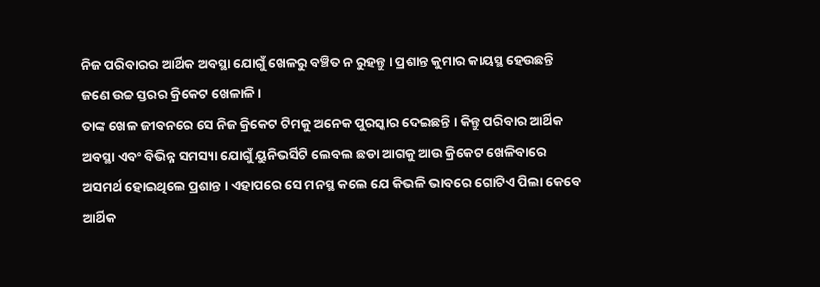ନିଜ ପରିବାରର ଆର୍ଥିକ ଅବସ୍ଥା ଯୋଗୁଁ ଖେଳରୁ ବଞ୍ଚିତ ନ ରୁହନ୍ତୁ । ପ୍ରଶାନ୍ତ କୁମାର କାୟସ୍ଥ ହେଉଛନ୍ତି ଜଣେ ଉଚ୍ଚ ସ୍ତରର କ୍ରିକେଟ ଖେଳାଳି।
ତାଙ୍କ ଖେଳ ଜୀବନରେ ସେ ନିଜ କ୍ରିକେଟ ଟିମକୁ ଅନେକ ପୁରସ୍କାର ଦେଇଛନ୍ତି । କିନ୍ତୁ ପରିବାର ଆର୍ଥିକ ଅବସ୍ଥା ଏବଂ ବିଭିନ୍ନ ସମସ୍ୟା ଯୋଗୁଁ ୟୁନିଭର୍ସିଟି ଲେବଲ ଛଡା ଆଗକୁ ଆଉ କ୍ରିକେଟ ଖେଳିବାରେ ଅସମର୍ଥ ହୋଇଥିଲେ ପ୍ରଶାନ୍ତ । ଏହାପରେ ସେ ମନସ୍ଥ କଲେ ଯେ କିଭଳି ଭାବରେ ଗୋଟିଏ ପିଲା କେବେ ଆର୍ଥିକ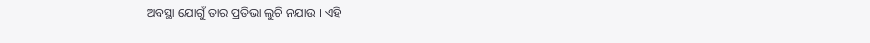ଅବସ୍ଥା ଯୋଗୁଁ ତାର ପ୍ରତିଭା ଲୁଚି ନଯାଉ । ଏହି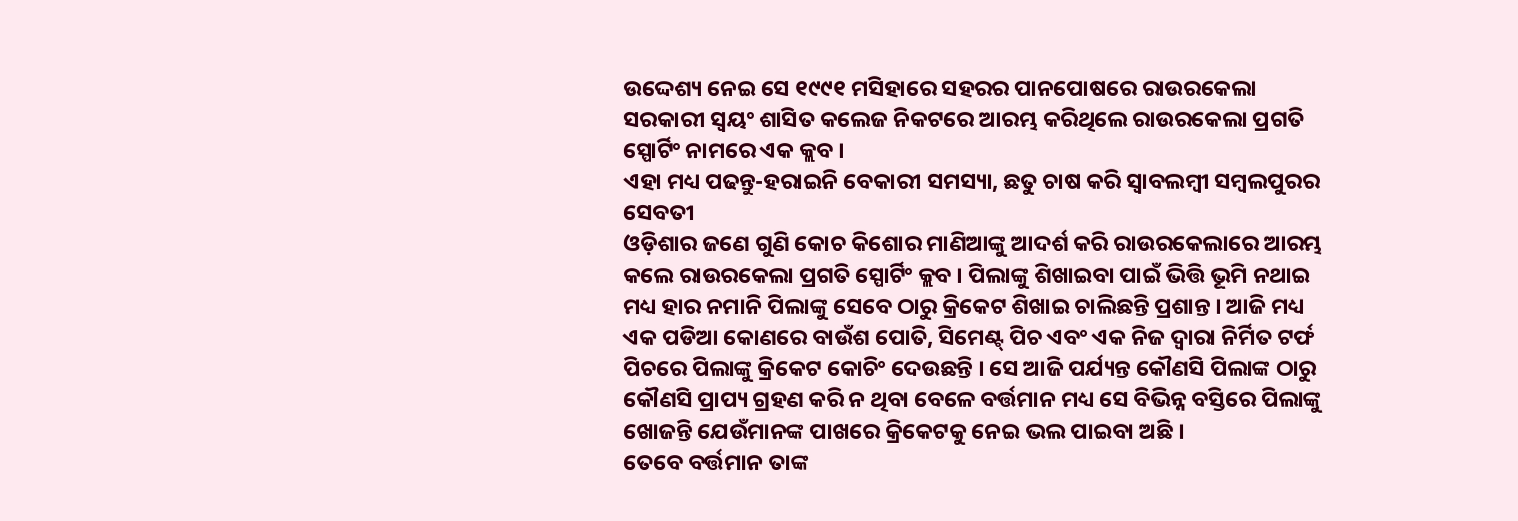ଉଦ୍ଦେଶ୍ୟ ନେଇ ସେ ୧୯୯୧ ମସିହାରେ ସହରର ପାନପୋଷରେ ରାଉରକେଲା ସରକାରୀ ସ୍ଵୟଂ ଶାସିତ କଲେଜ ନିକଟରେ ଆରମ୍ଭ କରିଥିଲେ ରାଉରକେଲା ପ୍ରଗତି ସ୍ପୋର୍ଟିଂ ନାମରେ ଏକ କ୍ଲବ ।
ଏହା ମଧ୍ୟ ପଢନ୍ତୁ-ହରାଇନି ବେକାରୀ ସମସ୍ୟା, ଛତୁ ଚାଷ କରି ସ୍ୱାବଲମ୍ବୀ ସମ୍ବଲପୁରର ସେବତୀ
ଓଡ଼ିଶାର ଜଣେ ଗୁଣି କୋଚ କିଶୋର ମାଣିଆଙ୍କୁ ଆଦର୍ଶ କରି ରାଉରକେଲାରେ ଆରମ୍ଭ କଲେ ରାଉରକେଲା ପ୍ରଗତି ସ୍ପୋର୍ଟିଂ କ୍ଲବ । ପିଲାଙ୍କୁ ଶିଖାଇବା ପାଇଁ ଭିତ୍ତି ଭୂମି ନଥାଇ ମଧ୍ୟ ହାର ନମାନି ପିଲାଙ୍କୁ ସେବେ ଠାରୁ କ୍ରିକେଟ ଶିଖାଇ ଚାଲିଛନ୍ତି ପ୍ରଶାନ୍ତ । ଆଜି ମଧ୍ୟ ଏକ ପଡିଆ କୋଣରେ ବାଉଁଶ ପୋତି, ସିମେଣ୍ଟ୍ ପିଚ ଏବଂ ଏକ ନିଜ ଦ୍ୱାରା ନିର୍ମିତ ଟର୍ଫ ପିଚରେ ପିଲାଙ୍କୁ କ୍ରିକେଟ କୋଚିଂ ଦେଉଛନ୍ତି । ସେ ଆଜି ପର୍ଯ୍ୟନ୍ତ କୌଣସି ପିଲାଙ୍କ ଠାରୁ କୌଣସି ପ୍ରାପ୍ୟ ଗ୍ରହଣ କରି ନ ଥିବା ବେଳେ ବର୍ତ୍ତମାନ ମଧ୍ୟ ସେ ବିଭିନ୍ନ ବସ୍ତିରେ ପିଲାଙ୍କୁ ଖୋଜନ୍ତି ଯେଉଁମାନଙ୍କ ପାଖରେ କ୍ରିକେଟକୁ ନେଇ ଭଲ ପାଇବା ଅଛି ।
ତେବେ ବର୍ତ୍ତମାନ ତାଙ୍କ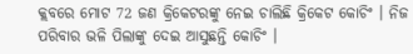କ୍ଲବରେ ମୋଟ 72 ଜଣ କ୍ରିକେଟରଙ୍କୁ ନେଇ ଚାଲିଛି କ୍ରିକେଟ କୋଚିଂ । ନିଜ ପରିବାର ଭଳି ପିଲାଙ୍କୁ ଦେଇ ଆସୁଛନ୍ତି କୋଚିଂ ।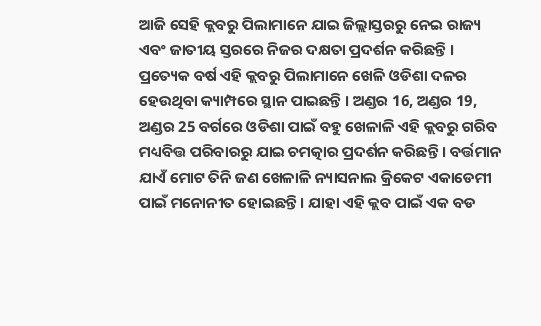ଆଜି ସେହି କ୍ଲବରୁ ପିଲାମାନେ ଯାଇ ଜିଲ୍ଲାସ୍ତରରୁ ନେଇ ରାଜ୍ୟ ଏବଂ ଜାତୀୟ ସ୍ତରରେ ନିଜର ଦକ୍ଷତା ପ୍ରଦର୍ଶନ କରିଛନ୍ତି । ପ୍ରତ୍ୟେକ ବର୍ଷ ଏହି କ୍ଲବରୁ ପିଲାମାନେ ଖେଳି ଓଡିଶା ଦଳର ହେଉଥିବା କ୍ୟାମ୍ପରେ ସ୍ଥାନ ପାଇଛନ୍ତି । ଅଣ୍ଡର 16, ଅଣ୍ଡର 19, ଅଣ୍ଡର 25 ବର୍ଗରେ ଓଡିଶା ପାଇଁ ବହୁ ଖେଳାଳି ଏହି କ୍ଲବରୁ ଗରିବ ମଧ୍ୟବିତ୍ତ ପରିବାରରୁ ଯାଇ ଚମତ୍କାର ପ୍ରଦର୍ଶନ କରିଛନ୍ତି । ବର୍ତ୍ତମାନ ଯାଏଁ ମୋଟ ତିନି ଜଣ ଖେଳାଳି ନ୍ୟାସନାଲ କ୍ରିକେଟ ଏକାଡେମୀ ପାଇଁ ମନୋନୀତ ହୋଇଛନ୍ତି । ଯାହା ଏହି କ୍ଲବ ପାଇଁ ଏକ ବଡ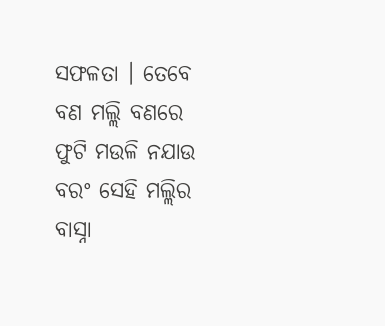ସଫଳତା । ତେବେ ବଣ ମଲ୍ଲି ବଣରେ ଫୁଟି ମଉଳି ନଯାଉ ବରଂ ସେହି ମଲ୍ଲିର ବାସ୍ନା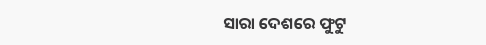ସାରା ଦେଶରେ ଫୁଟୁ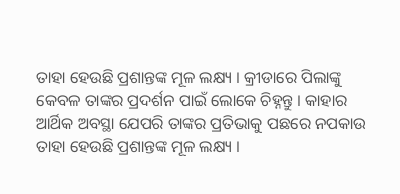ତାହା ହେଉଛି ପ୍ରଶାନ୍ତଙ୍କ ମୂଳ ଲକ୍ଷ୍ୟ । କ୍ରୀଡାରେ ପିଲାଙ୍କୁ କେବଳ ତାଙ୍କର ପ୍ରଦର୍ଶନ ପାଇଁ ଲୋକେ ଚିହ୍ନନ୍ତୁ । କାହାର ଆର୍ଥିକ ଅବସ୍ଥା ଯେପରି ତାଙ୍କର ପ୍ରତିଭାକୁ ପଛରେ ନପକାଉ ତାହା ହେଉଛି ପ୍ରଶାନ୍ତଙ୍କ ମୂଳ ଲକ୍ଷ୍ୟ ।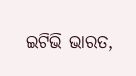ଇଟିଭି ଭାରତ,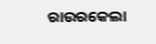ରାଉରକେଲା